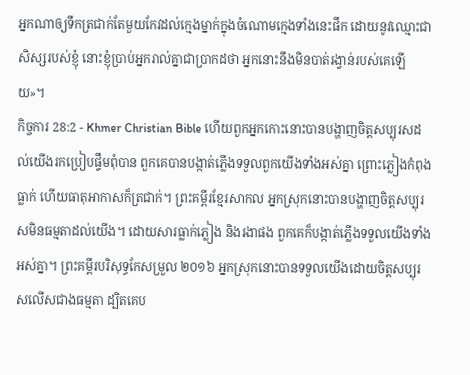អ្នកណាឲ្យទឹកត្រជាក់តែមួយកែវដល់ក្មេងម្នាក់ក្នុងចំណោមក្មេងទាំងនេះផឹក ដោយនូវឈ្មោះជាសិស្សរបស់ខ្ញុំ នោះខ្ញុំប្រាប់អ្នករាល់គ្នាជាប្រាកដថា អ្នកនោះនឹងមិនបាត់រង្វាន់របស់គេឡើយ»។
កិច្ចការ 28:2 - Khmer Christian Bible ហើយពួកអ្នកកោះនោះបានបង្ហាញចិត្ដសប្បុរសដល់យើងរកប្រៀបផ្ទឹមពុំបាន ពួកគេបានបង្កាត់ភ្លើងទទួលពួកយើងទាំងអស់គ្នា ព្រោះភ្លៀងកំពុងធ្លាក់ ហើយធាតុអាកាសក៏ត្រជាក់។ ព្រះគម្ពីរខ្មែរសាកល អ្នកស្រុកនោះបានបង្ហាញចិត្តសប្បុរសមិនធម្មតាដល់យើង។ ដោយសារធ្លាក់ភ្លៀង និងរងាផង ពួកគេក៏បង្កាត់ភ្លើងទទួលយើងទាំងអស់គ្នា។ ព្រះគម្ពីរបរិសុទ្ធកែសម្រួល ២០១៦ អ្នកស្រុកនោះបានទទួលយើងដោយចិត្តសប្បុរសលើសជាងធម្មតា ដ្បិតគេប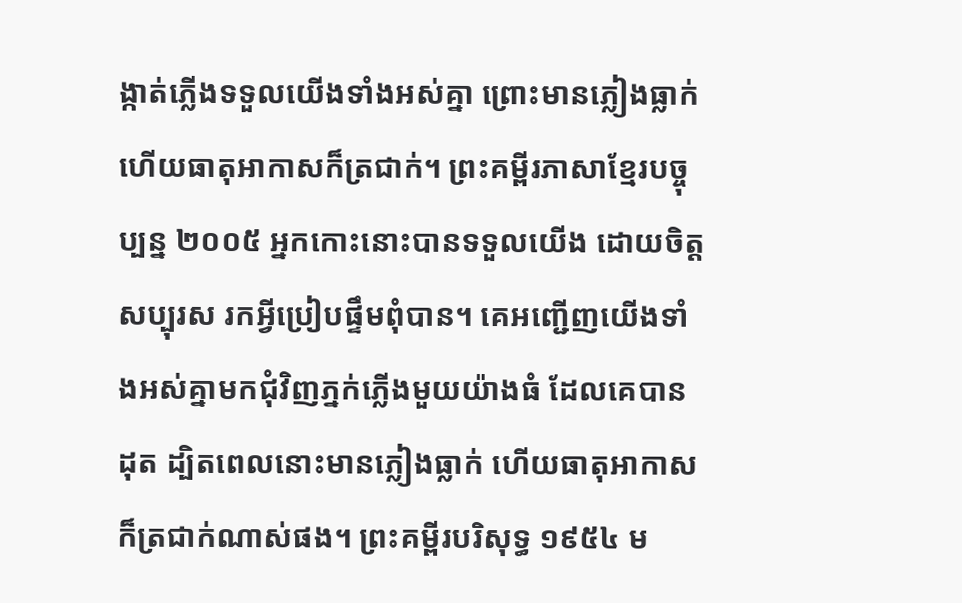ង្កាត់ភ្លើងទទួលយើងទាំងអស់គ្នា ព្រោះមានភ្លៀងធ្លាក់ ហើយធាតុអាកាសក៏ត្រជាក់។ ព្រះគម្ពីរភាសាខ្មែរបច្ចុប្បន្ន ២០០៥ អ្នកកោះនោះបានទទួលយើង ដោយចិត្តសប្បុរស រកអ្វីប្រៀបផ្ទឹមពុំបាន។ គេអញ្ជើញយើងទាំងអស់គ្នាមកជុំវិញភ្នក់ភ្លើងមួយយ៉ាងធំ ដែលគេបានដុត ដ្បិតពេលនោះមានភ្លៀងធ្លាក់ ហើយធាតុអាកាសក៏ត្រជាក់ណាស់ផង។ ព្រះគម្ពីរបរិសុទ្ធ ១៩៥៤ ម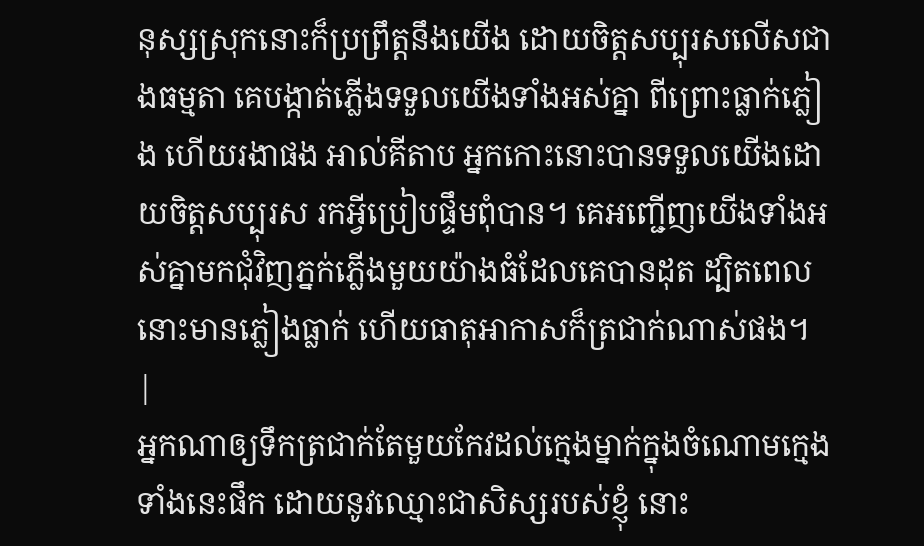នុស្សស្រុកនោះក៏ប្រព្រឹត្តនឹងយើង ដោយចិត្តសប្បុរសលើសជាងធម្មតា គេបង្កាត់ភ្លើងទទួលយើងទាំងអស់គ្នា ពីព្រោះធ្លាក់ភ្លៀង ហើយរងាផង អាល់គីតាប អ្នកកោះនោះបានទទួលយើងដោយចិត្ដសប្បុរស រកអ្វីប្រៀបផ្ទឹមពុំបាន។ គេអញ្ជើញយើងទាំងអស់គ្នាមកជុំវិញភ្នក់ភ្លើងមួយយ៉ាងធំដែលគេបានដុត ដ្បិតពេលនោះមានភ្លៀងធ្លាក់ ហើយធាតុអាកាសក៏ត្រជាក់ណាស់ផង។ |
អ្នកណាឲ្យទឹកត្រជាក់តែមួយកែវដល់ក្មេងម្នាក់ក្នុងចំណោមក្មេងទាំងនេះផឹក ដោយនូវឈ្មោះជាសិស្សរបស់ខ្ញុំ នោះ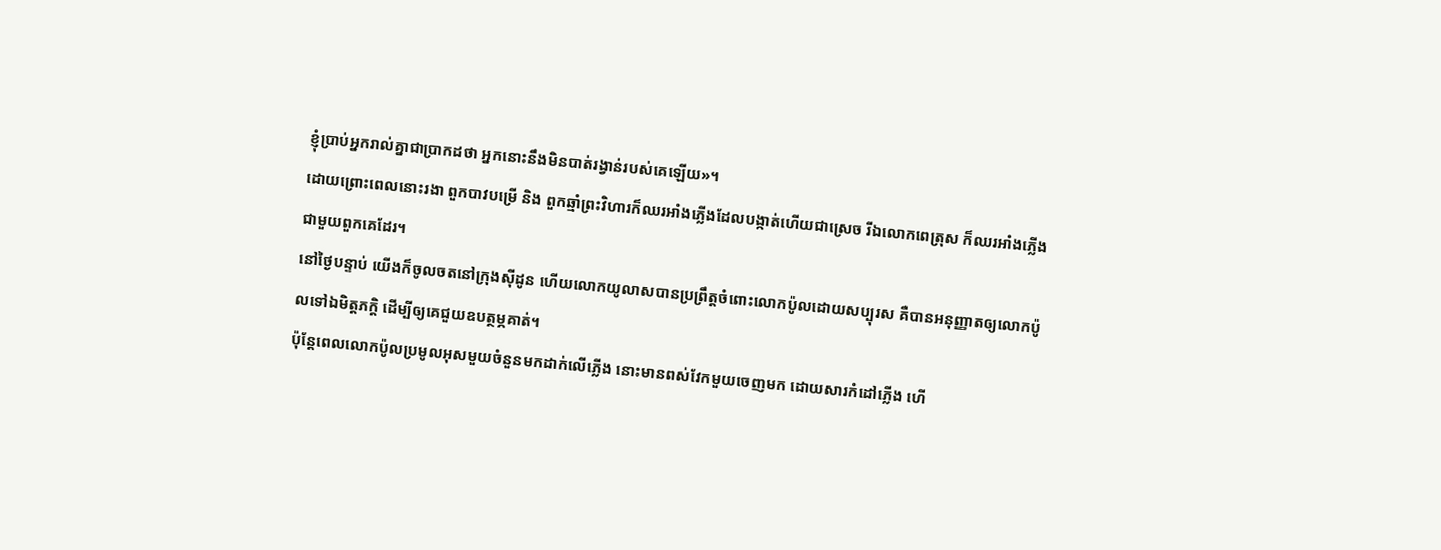ខ្ញុំប្រាប់អ្នករាល់គ្នាជាប្រាកដថា អ្នកនោះនឹងមិនបាត់រង្វាន់របស់គេឡើយ»។
ដោយព្រោះពេលនោះរងា ពួកបាវបម្រើ និង ពួកឆ្មាំព្រះវិហារក៏ឈរអាំងភ្លើងដែលបង្កាត់ហើយជាស្រេច រីឯលោកពេត្រុស ក៏ឈរអាំងភ្លើងជាមួយពួកគេដែរ។
នៅថ្ងៃបន្ទាប់ យើងក៏ចូលចតនៅក្រុងស៊ីដូន ហើយលោកយូលាសបានប្រព្រឹត្ដចំពោះលោកប៉ូលដោយសប្បុរស គឺបានអនុញ្ញាតឲ្យលោកប៉ូលទៅឯមិត្ដភក្ដិ ដើម្បីឲ្យគេជួយឧបត្ថម្ភគាត់។
ប៉ុន្ដែពេលលោកប៉ូលប្រមូលអុសមួយចំនួនមកដាក់លើភ្លើង នោះមានពស់វែកមួយចេញមក ដោយសារកំដៅភ្លើង ហើ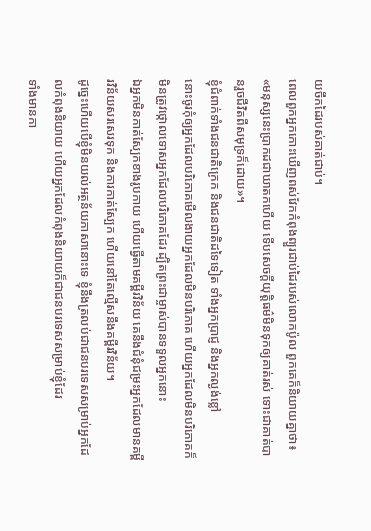យចឹកដៃរបស់គាត់ជាប់។
ពេលពួកអ្នកកោះឃើញពស់វែកកំពុងព្យួរជាប់ដៃរបស់លោកប៉ូល ពួកគេក៏និយាយគ្នាថា៖ «មនុស្សនេះប្រាកដជាឃាតកហើយ ទើបសេចក្ដីយុត្ដិធម៌មិនទុកឲ្យគាត់រស់ ទោះជាគាត់បានរួចជីវិតពីសមុទ្រក៏ដោយ»។
ខ្ញុំជំពាក់ទាំងជនជាតិក្រេក និងជនជាតិដទៃទៀត ទាំងអ្នកប្រាជ្ញ និងអ្នកល្ងង់ខ្លៅ
នោះចូរកុំឲ្យអ្នកដែលបរិភោគមើលងាយអ្នកដែលមិនបរិភោគ ហើយអ្នកដែលមិនបរិភោគក៏មិនត្រូវថ្កោលទោសអ្នកដែលបរិភោគដែរ ដ្បិតព្រះជាម្ចាស់បានទទួលអ្នកនោះ
ឯអ្នកមិនកាត់ស្បែកខាងរូបកាយ ហើយធ្វើតាមគម្ពីរវិន័យ គេនឹងជំនុំជម្រះអ្នកដែលមានគម្ពីរវិន័យសរសេរទុក និងការកាត់ស្បែក ហើយនៅតែល្មើសនឹងគម្ពីរវិន័យ។
ដូច្នេះហើយបើខ្ញុំមិនយល់អត្ថន័យភាសានោះទេ ខ្ញុំនឹងត្រលប់ជាជនបរទេសសម្រាប់អ្នកដែលកំពុងនិយាយ ហើយអ្នកដែលកំពុងនិយាយក៏ជាជនបរទេសសម្រាប់ខ្ញុំដែរ
ទាំងមានកា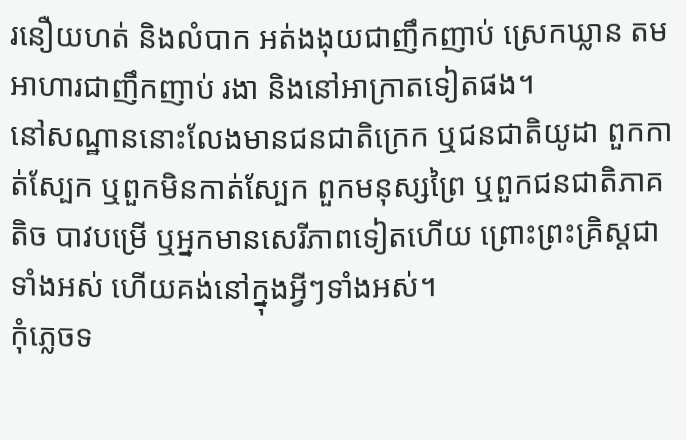រនឿយហត់ និងលំបាក អត់ងងុយជាញឹកញាប់ ស្រេកឃ្លាន តមអាហារជាញឹកញាប់ រងា និងនៅអាក្រាតទៀតផង។
នៅសណ្ឋាននោះលែងមានជនជាតិក្រេក ឬជនជាតិយូដា ពួកកាត់ស្បែក ឬពួកមិនកាត់ស្បែក ពួកមនុស្សព្រៃ ឬពួកជនជាតិភាគតិច បាវបម្រើ ឬអ្នកមានសេរីភាពទៀតហើយ ព្រោះព្រះគ្រិស្ដជាទាំងអស់ ហើយគង់នៅក្នុងអ្វីៗទាំងអស់។
កុំភ្លេចទ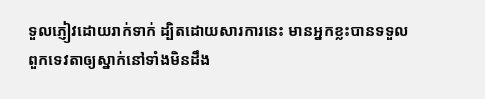ទួលភ្ញៀវដោយរាក់ទាក់ ដ្បិតដោយសារការនេះ មានអ្នកខ្លះបានទទួលពួកទេវតាឲ្យស្នាក់នៅទាំងមិនដឹង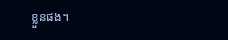ខ្លួនផង។